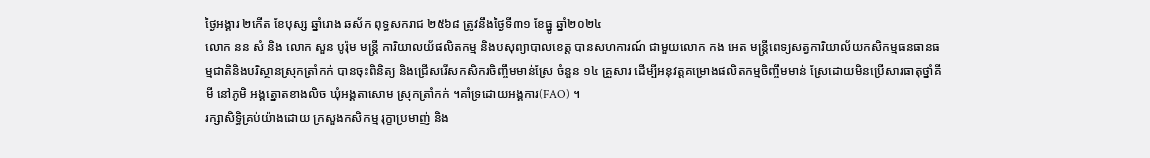ថ្ងៃអង្គារ ២កើត ខែបុស្ស ឆ្នាំរោង ឆស័ក ពុទ្ធសករាជ ២៥៦៨ ត្រូវនឹងថ្ងៃទី៣១ ខែធ្នូ ឆ្នាំ២០២៤
លោក នន សំ និង លោក សួន បូរ៉ុម មន្ត្រី ការិយាលយ័ផលិតកម្ម និងបសុព្យាបាលខេត្ត បានសហការណ៍ ជាមួយលោក កង អេត មន្ត្រីពេទ្យសត្វការិយាល័យកសិកម្មធនធានធម្មជាតិនិងបរិស្ថានស្រុកត្រាំកក់ បានចុះពិនិត្យ និងជ្រើសរើសកសិករចិញ្ចឹមមាន់ស្រែ ចំនួន ១៤ គ្រួសារ ដើម្បីអនុវត្តគម្រោងផលិតកម្មចិញ្ចឹមមាន់ ស្រែដោយមិនប្រើសារធាតុថ្នាំគីមី នៅភូមិ អង្គត្នោតខាងលិច ឃុំអង្គតាសោម ស្រុកត្រាំកក់ ។គាំទ្រដោយអង្គការ(FAO) ។
រក្សាសិទិ្ធគ្រប់យ៉ាងដោយ ក្រសួងកសិកម្ម រុក្ខាប្រមាញ់ និង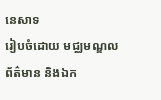នេសាទ
រៀបចំដោយ មជ្ឈមណ្ឌលព័ត៌មាន និងឯក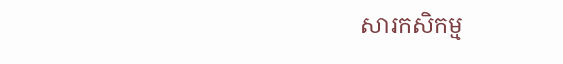សារកសិកម្ម